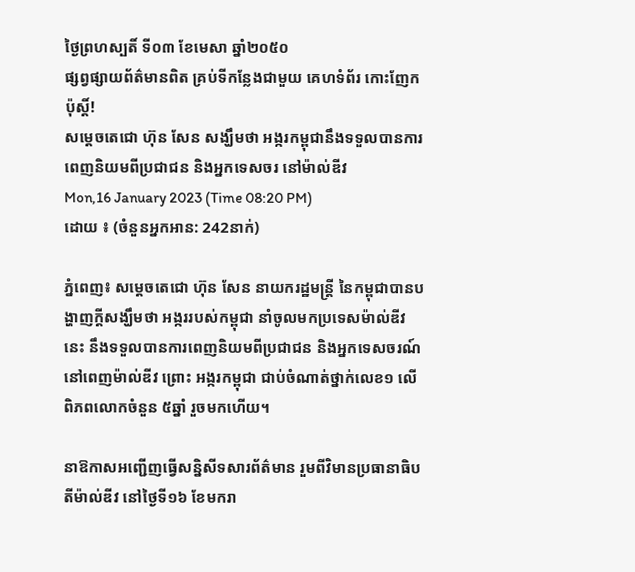ថ្ងៃព្រហស្បតិ៍ ទី០៣ ខែមេសា ឆ្នាំ២០៥០
ផ្សព្វផ្សាយព័ត៌មានពិត គ្រប់ទីកន្លែងជាមួយ គេហទំព័រ កោះញែកប៉ុស្តិ៍!
សម្ដេចតេជោ ហ៊ុន សែន សង្ឃឹមថា អង្ករកម្ពុជានឹងទទួលបានការពេញនិយមពីប្រជាជន និងអ្នកទេសចរ នៅម៉ាល់ឌីវ
Mon,16 January 2023 (Time 08:20 PM)
ដោយ ៖ (ចំនួនអ្នកអាន: 242នាក់)

ភ្នំពេញ៖ សម្ដេចតេជោ ហ៊ុន សែន នាយករដ្ឋមន្ដ្រី នៃកម្ពុជាបានបង្ហាញក្តីសង្ឃឹមថា អង្កររបស់កម្ពុជា នាំចូលមកប្រទេសម៉ាល់ឌីវនេះ នឹងទទួលបានការពេញនិយមពីប្រជាជន និងអ្នកទេសចរណ៍នៅពេញម៉ាល់ឌីវ ព្រោះ អង្ករកម្ពុជា ជាប់ចំណាត់ថ្នាក់លេខ១ លើពិភពលោកចំនួន ៥ឆ្នាំ រួចមកហើយ។

នាឱកាសអញ្ជើញធ្វើសន្និសីទសារព័ត៌មាន រួមពីវិមានប្រធានាធិបតីម៉ាល់ឌីវ នៅថ្ងៃទី១៦ ខែមករា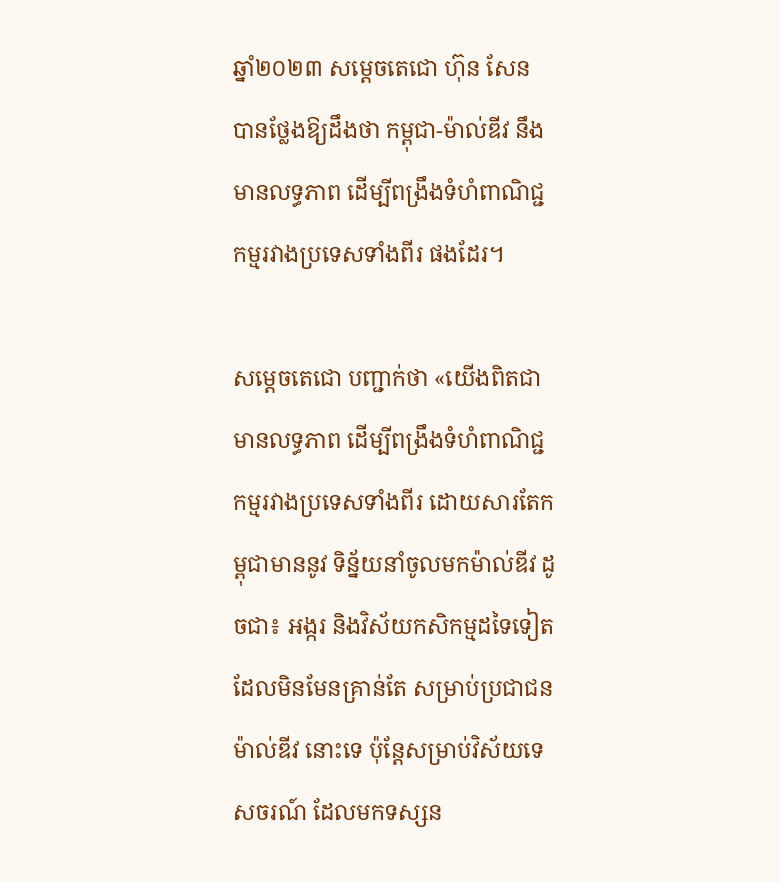ឆ្នាំ២០២៣ សម្ដេចតេជោ ហ៊ុន សែន បានថ្លែងឱ្យដឹងថា កម្ពុជា-ម៉ាល់ឌីវ នឹងមានលទ្ធភាព ដើម្បីពង្រឹងទំហំពាណិជ្ជកម្មរវាងប្រទេសទាំងពីរ ផងដែរ។

សម្ដេចតេជោ បញ្ជាក់ថា «យើងពិតជាមានលទ្ធភាព ដើម្បីពង្រឹងទំហំពាណិជ្ជកម្មរវាងប្រទេសទាំងពីរ ដោយសារតែកម្ពុជាមាននូវ ទិន្ន័យនាំចូលមកម៉ាល់ឌីវ ដូចជា៖ អង្ករ និងវិស័យកសិកម្មដទៃទៀត ដែលមិនមែនគ្រាន់តែ សម្រាប់ប្រជាជនម៉ាល់ឌីវ នោះទេ ប៉ុន្ដែសម្រាប់វិស័យទេសចរណ៍ ដែលមកទស្សន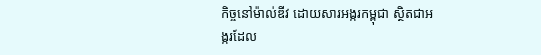កិច្ចនៅម៉ាល់ឌីវ ដោយសារអង្ករកម្ពុជា ស្ថិតជាអង្ករដែល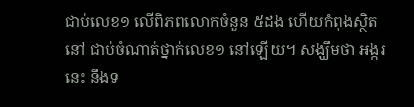ជាប់លេខ១ លើពិភពលោកចំនួន ៥ដង ហើយកំពុងស្ថិតនៅ ជាប់ចំណាត់ថ្នាក់លេខ១ នៅឡើយ។ សង្ឃឹមថា អង្ករនេះ នឹងទ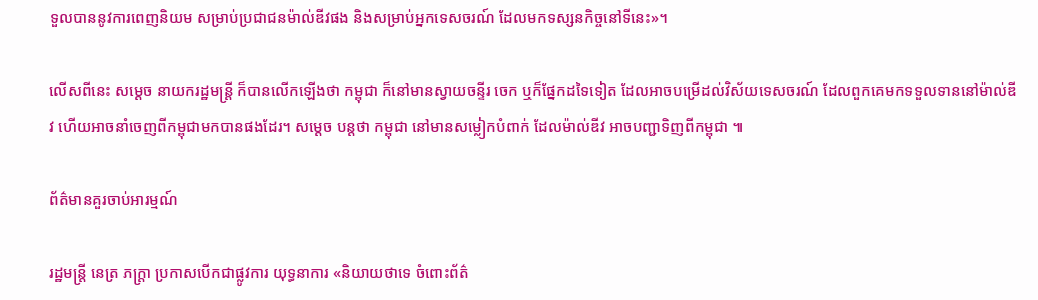ទួលបាននូវការពេញនិយម សម្រាប់ប្រជាជនម៉ាល់ឌីវផង និងសម្រាប់អ្នកទេសចរណ៍ ដែលមកទស្សនកិច្ចនៅទីនេះ»។

លើសពីនេះ សម្ដេច នាយករដ្ឋមន្ដ្រី ក៏បានលើកឡើងថា កម្ពុជា ក៏នៅមានស្វាយចន្ទីរ ចេក ឬក៏ផ្នែកដទៃទៀត ដែលអាចបម្រើដល់វិស័យទេសចរណ៍ ដែលពួកគេមកទទួលទាននៅម៉ាល់ឌីវ ហើយអាចនាំចេញពីកម្ពុជាមកបានផងដែរ។ សម្ដេច បន្ដថា កម្ពុជា នៅមានសម្លៀកបំពាក់ ដែលម៉ាល់ឌីវ អាចបញ្ជាទិញពីកម្ពុជា ៕

ព័ត៌មានគួរចាប់អារម្មណ៍

រដ្ឋមន្ត្រី នេត្រ ភក្ត្រា ប្រកាសបើកជាផ្លូវការ យុទ្ធនាការ «និយាយថាទេ ចំពោះព័ត៌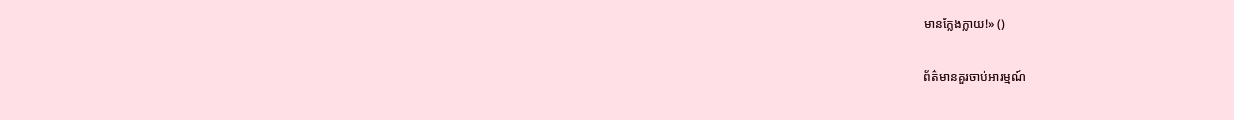មានក្លែងក្លាយ!» ()

ព័ត៌មានគួរចាប់អារម្មណ៍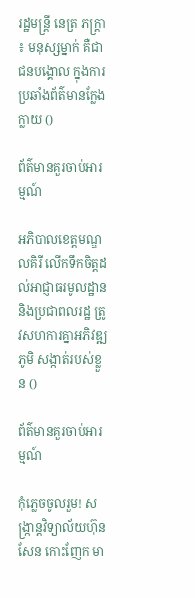រដ្ឋមន្ត្រី នេត្រ ភក្ត្រា ៖ មនុស្សម្នាក់ គឺជាជនបង្គោល ក្នុងការប្រឆាំងព័ត៌មានក្លែងក្លាយ ()

ព័ត៌មានគួរចាប់អារម្មណ៍

អភិបាលខេត្តមណ្ឌលគិរី លើកទឹកចិត្តដល់អាជ្ញាធរមូលដ្ឋាន និងប្រជាពលរដ្ឋ ត្រូវសហការគ្នាអភិវឌ្ឍភូមិ សង្កាត់របស់ខ្លួន ()

ព័ត៌មានគួរចាប់អារម្មណ៍

កុំភ្លេចចូលរួម! សង្ក្រាន្តវិទ្យាល័យហ៊ុន សែន កោះញែក មា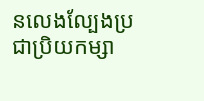នលេងល្បែងប្រជាប្រិយកម្សា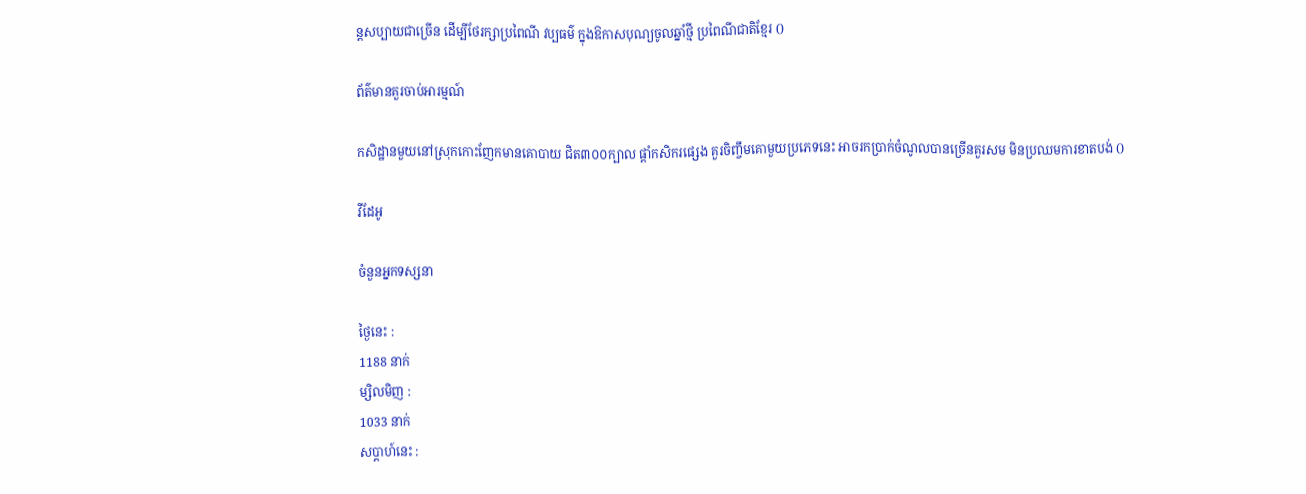ន្តសប្បាយជាច្រើន ដើម្បីថែរក្សាប្រពៃណី វប្បធម៌ ក្នុងឱកាសបុណ្យចូលឆ្នាំថ្មី ប្រពៃណីជាតិខ្មែរ ()

ព័ត៌មានគួរចាប់អារម្មណ៍

កសិដ្ឋានមួយនៅស្រុកកោះញែកមានគោបាយ ជិត៣០០ក្បាល ផ្ដាំកសិករផ្សេង គួរចិញ្ចឹមគោមួយប្រភេទនេះ អាចរកប្រាក់ចំណូលបានច្រើនគួរសម មិនប្រឈមការខាតបង់ ()

វីដែអូ

ចំនួនអ្នកទស្សនា

ថ្ងៃនេះ :
1188 នាក់
ម្សិលមិញ :
1033 នាក់
សប្តាហ៍នេះ :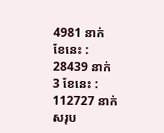4981 នាក់
ខែនេះ :
28439 នាក់
3 ខែនេះ :
112727 នាក់
សរុប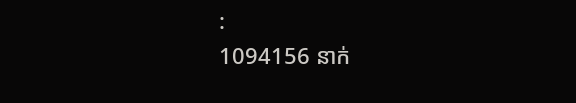:
1094156 នាក់